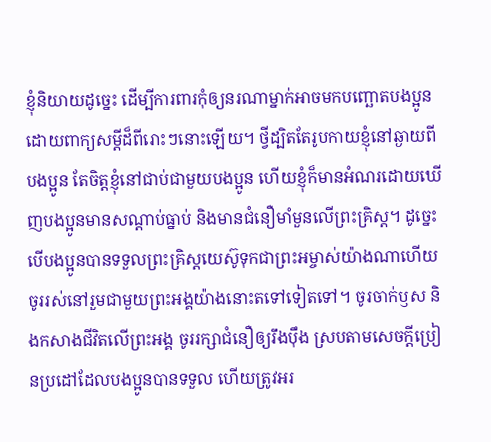ខ្ញុំនិយាយដូច្នេះ ដើម្បីការពារកុំឲ្យនរណាម្នាក់អាចមកបញ្ឆោតបងប្អូន ដោយពាក្យសម្ដីដ៏ពីរោះៗនោះឡើយ។ ថ្វីដ្បិតតែរូបកាយខ្ញុំនៅឆ្ងាយពីបងប្អូន តែចិត្តខ្ញុំនៅជាប់ជាមួយបងប្អូន ហើយខ្ញុំក៏មានអំណរដោយឃើញបងប្អូនមានសណ្ដាប់ធ្នាប់ និងមានជំនឿមាំមួនលើព្រះគ្រិស្ត។ ដូច្នេះ បើបងប្អូនបានទទួលព្រះគ្រិស្តយេស៊ូទុកជាព្រះអម្ចាស់យ៉ាងណាហើយ ចូររស់នៅរួមជាមួយព្រះអង្គយ៉ាងនោះតទៅទៀតទៅ។ ចូរចាក់ឫស និងកសាងជីវិតលើព្រះអង្គ ចូររក្សាជំនឿឲ្យរឹងប៉ឹង ស្របតាមសេចក្ដីប្រៀនប្រដៅដែលបងប្អូនបានទទួល ហើយត្រូវអរ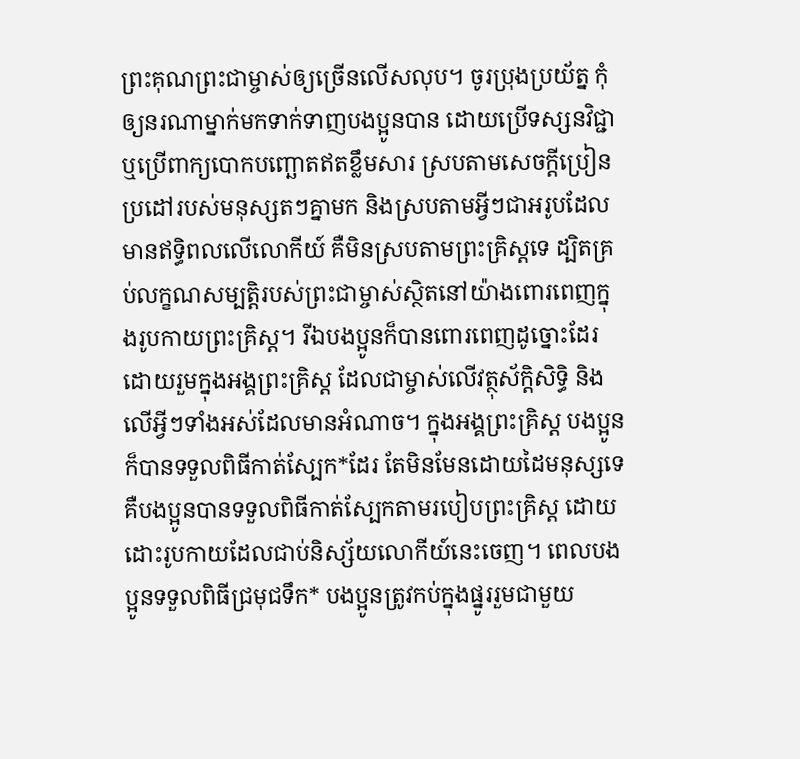ព្រះគុណព្រះជាម្ចាស់ឲ្យច្រើនលើសលុប។ ចូរប្រុងប្រយ័ត្ន កុំឲ្យនរណាម្នាក់មកទាក់ទាញបងប្អូនបាន ដោយប្រើទស្សនវិជ្ជា ឬប្រើពាក្យបោកបញ្ឆោតឥតខ្លឹមសារ ស្របតាមសេចក្ដីប្រៀនប្រដៅរបស់មនុស្សតៗគ្នាមក និងស្របតាមអ្វីៗជាអរូបដែលមានឥទ្ធិពលលើលោកីយ៍ គឺមិនស្របតាមព្រះគ្រិស្តទេ ដ្បិតគ្រប់លក្ខណសម្បត្តិរបស់ព្រះជាម្ចាស់ស្ថិតនៅយ៉ាងពោរពេញក្នុងរូបកាយព្រះគ្រិស្ត។ រីឯបងប្អូនក៏បានពោរពេញដូច្នោះដែរ ដោយរួមក្នុងអង្គព្រះគ្រិស្ត ដែលជាម្ចាស់លើវត្ថុស័ក្ដិសិទ្ធិ និងលើអ្វីៗទាំងអស់ដែលមានអំណាច។ ក្នុងអង្គព្រះគ្រិស្ត បងប្អូនក៏បានទទួលពិធីកាត់ស្បែក*ដែរ តែមិនមែនដោយដៃមនុស្សទេ គឺបងប្អូនបានទទួលពិធីកាត់ស្បែកតាមរបៀបព្រះគ្រិស្ត ដោយដោះរូបកាយដែលជាប់និស្ស័យលោកីយ៍នេះចេញ។ ពេលបងប្អូនទទួលពិធីជ្រមុជទឹក* បងប្អូនត្រូវកប់ក្នុងផ្នូររួមជាមួយ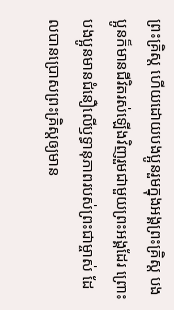ព្រះគ្រិស្ត ហើយដោយបងប្អូនរួមក្នុងអង្គព្រះគ្រិស្ត បងប្អូនក៏មានជីវិតរស់ឡើងវិញរួមជាមួយព្រះអង្គដែរ ព្រោះបងប្អូនមានជំនឿលើឫទ្ធានុភាពរបស់ព្រះជាម្ចាស់ ដែលបានប្រោសព្រះគ្រិស្តឲ្យមាន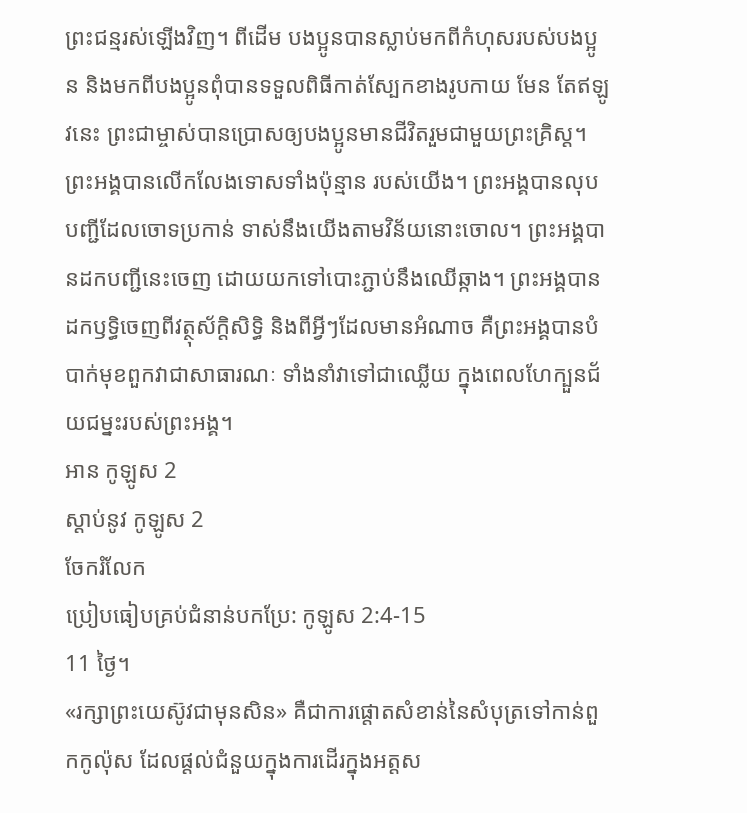ព្រះជន្មរស់ឡើងវិញ។ ពីដើម បងប្អូនបានស្លាប់មកពីកំហុសរបស់បងប្អូន និងមកពីបងប្អូនពុំបានទទួលពិធីកាត់ស្បែកខាងរូបកាយ មែន តែឥឡូវនេះ ព្រះជាម្ចាស់បានប្រោសឲ្យបងប្អូនមានជីវិតរួមជាមួយព្រះគ្រិស្ត។ ព្រះអង្គបានលើកលែងទោសទាំងប៉ុន្មាន របស់យើង។ ព្រះអង្គបានលុបបញ្ជីដែលចោទប្រកាន់ ទាស់នឹងយើងតាមវិន័យនោះចោល។ ព្រះអង្គបានដកបញ្ជីនេះចេញ ដោយយកទៅបោះភ្ជាប់នឹងឈើឆ្កាង។ ព្រះអង្គបានដកឫទ្ធិចេញពីវត្ថុស័ក្ដិសិទ្ធិ និងពីអ្វីៗដែលមានអំណាច គឺព្រះអង្គបានបំបាក់មុខពួកវាជាសាធារណៈ ទាំងនាំវាទៅជាឈ្លើយ ក្នុងពេលហែក្បួនជ័យជម្នះរបស់ព្រះអង្គ។
អាន កូឡូស 2
ស្ដាប់នូវ កូឡូស 2
ចែករំលែក
ប្រៀបធៀបគ្រប់ជំនាន់បកប្រែ: កូឡូស 2:4-15
11 ថ្ងៃ។
«រក្សាព្រះយេស៊ូវជាមុនសិន» គឺជាការផ្តោតសំខាន់នៃសំបុត្រទៅកាន់ពួកកូល៉ុស ដែលផ្តល់ជំនួយក្នុងការដើរក្នុងអត្តស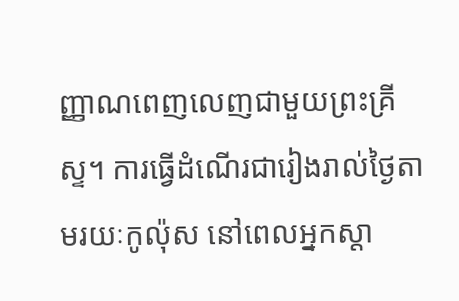ញ្ញាណពេញលេញជាមួយព្រះគ្រីស្ទ។ ការធ្វើដំណើរជារៀងរាល់ថ្ងៃតាមរយៈកូល៉ុស នៅពេលអ្នកស្តា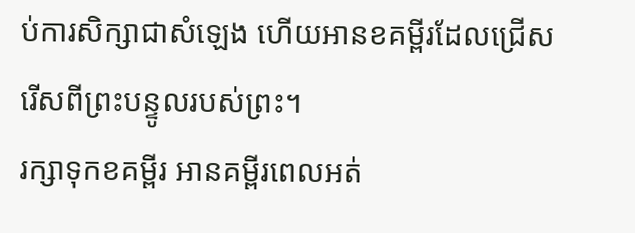ប់ការសិក្សាជាសំឡេង ហើយអានខគម្ពីរដែលជ្រើសរើសពីព្រះបន្ទូលរបស់ព្រះ។
រក្សាទុកខគម្ពីរ អានគម្ពីរពេលអត់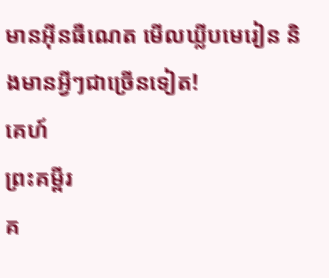មានអ៊ីនធឺណេត មើលឃ្លីបមេរៀន និងមានអ្វីៗជាច្រើនទៀត!
គេហ៍
ព្រះគម្ពីរ
គ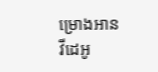ម្រោងអាន
វីដេអូ